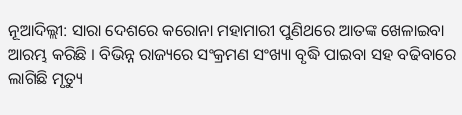ନୂଆଦିଲ୍ଲୀ: ସାରା ଦେଶରେ କରୋନା ମହାମାରୀ ପୁଣିଥରେ ଆତଙ୍କ ଖେଳାଇବା ଆରମ୍ଭ କରିଛି । ବିଭିନ୍ନ ରାଜ୍ୟରେ ସଂକ୍ରମଣ ସଂଖ୍ୟା ବୃଦ୍ଧି ପାଇବା ସହ ବଢିବାରେ ଲାଗିଛି ମୃତ୍ୟୁ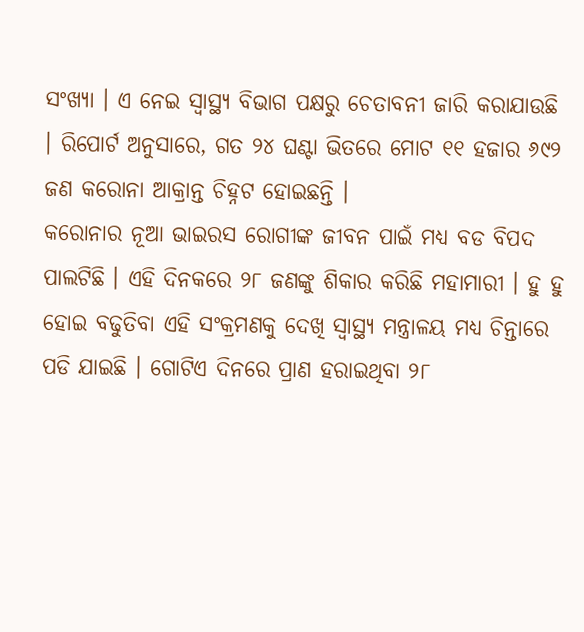ସଂଖ୍ୟା । ଏ ନେଇ ସ୍ୱାସ୍ଥ୍ୟ ବିଭାଗ ପକ୍ଷରୁ ଚେତାବନୀ ଜାରି କରାଯାଉଛି । ରିପୋର୍ଟ ଅନୁସାରେ, ଗତ ୨୪ ଘଣ୍ଟା ଭିତରେ ମୋଟ ୧୧ ହଜାର ୬୯୨ ଜଣ କରୋନା ଆକ୍ରାନ୍ତ ଚିହ୍ନଟ ହୋଇଛନ୍ତି ।
କରୋନାର ନୂଆ ଭାଇରସ ରୋଗୀଙ୍କ ଜୀବନ ପାଇଁ ମଧ୍ୟ ବଡ ବିପଦ ପାଲଟିଛି । ଏହି ଦିନକରେ ୨୮ ଜଣଙ୍କୁ ଶିକାର କରିଛି ମହାମାରୀ । ହୁ ହୁ ହୋଇ ବଢୁତିବା ଏହି ସଂକ୍ରମଣକୁ ଦେଖି ସ୍ୱାସ୍ଥ୍ୟ ମନ୍ତ୍ରାଳୟ ମଧ୍ୟ ଚିନ୍ତାରେ ପଡି ଯାଇଛି । ଗୋଟିଏ ଦିନରେ ପ୍ରାଣ ହରାଇଥିବା ୨୮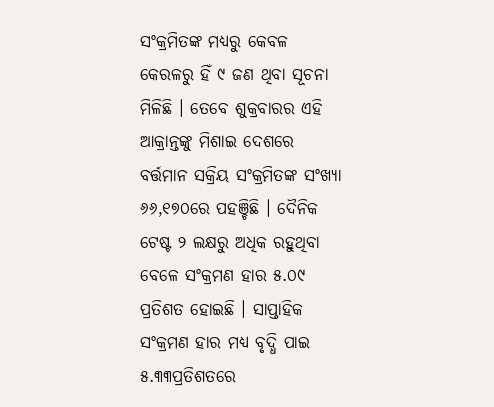ସଂକ୍ରମିତଙ୍କ ମଧ୍ୟରୁ କେବଳ କେରଳରୁ ହିଁ ୯ ଜଣ ଥିବା ସୂଚନା ମିଳିଛି । ତେବେ ଶୁକ୍ରବାରର ଏହି ଆକ୍ରାନ୍ତଙ୍କୁ ମିଶାଇ ଦେଶରେ ବର୍ତ୍ତମାନ ସକ୍ରିୟ ସଂକ୍ରମିତଙ୍କ ସଂଖ୍ୟା ୬୬,୧୭୦ରେ ପହଞ୍ଚିଛି । ଦୈନିକ ଟେଷ୍ଟ ୨ ଲକ୍ଷରୁ ଅଧିକ ରହୁଥିବା ବେଳେ ସଂକ୍ରମଣ ହାର ୫.୦୯ ପ୍ରତିଶତ ହୋଇଛି । ସାପ୍ତାହିକ ସଂକ୍ରମଣ ହାର ମଧ୍ୟ ବୃଦ୍ଧି ପାଇ ୫.୩୩ପ୍ରତିଶତରେ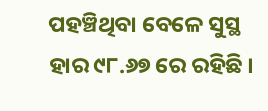ପହଞ୍ଚିଥିବା ବେଳେ ସୁସ୍ଥ ହାର ୯୮.୬୭ ରେ ରହିଛି ।